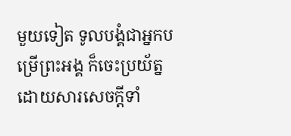មួយទៀត ទូលបង្គំជាអ្នកបម្រើព្រះអង្គ ក៏ចេះប្រយ័ត្ន ដោយសារសេចក្ដីទាំ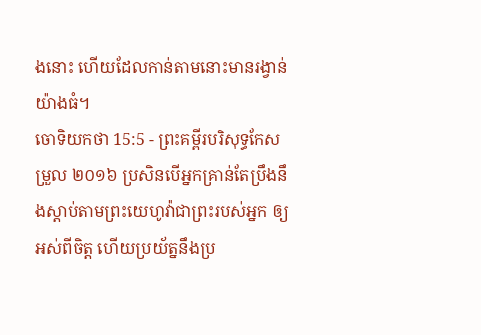ងនោះ ហើយដែលកាន់តាមនោះមានរង្វាន់យ៉ាងធំ។
ចោទិយកថា 15:5 - ព្រះគម្ពីរបរិសុទ្ធកែសម្រួល ២០១៦ ប្រសិនបើអ្នកគ្រាន់តែប្រឹងនឹងស្តាប់តាមព្រះយេហូវ៉ាជាព្រះរបស់អ្នក ឲ្យអស់ពីចិត្ត ហើយប្រយ័ត្ននឹងប្រ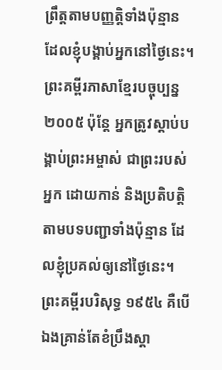ព្រឹត្តតាមបញ្ញត្តិទាំងប៉ុន្មាន ដែលខ្ញុំបង្គាប់អ្នកនៅថ្ងៃនេះ។ ព្រះគម្ពីរភាសាខ្មែរបច្ចុប្បន្ន ២០០៥ ប៉ុន្តែ អ្នកត្រូវស្ដាប់បង្គាប់ព្រះអម្ចាស់ ជាព្រះរបស់អ្នក ដោយកាន់ និងប្រតិបត្តិតាមបទបញ្ជាទាំងប៉ុន្មាន ដែលខ្ញុំប្រគល់ឲ្យនៅថ្ងៃនេះ។ ព្រះគម្ពីរបរិសុទ្ធ ១៩៥៤ គឺបើឯងគ្រាន់តែខំប្រឹងស្តា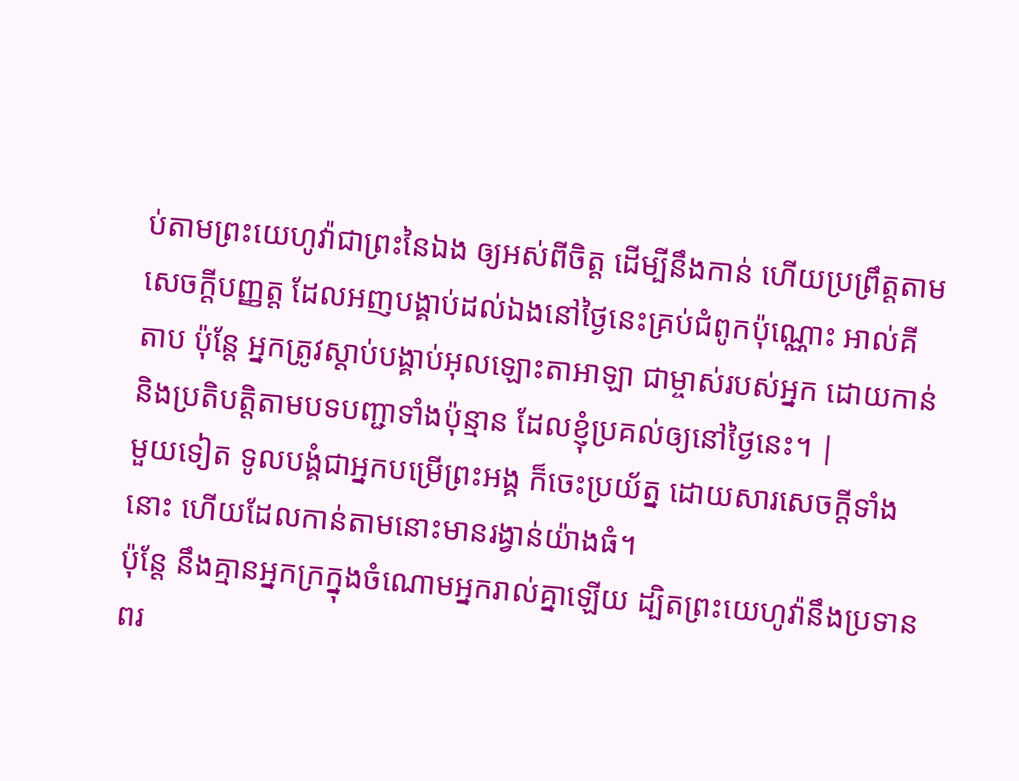ប់តាមព្រះយេហូវ៉ាជាព្រះនៃឯង ឲ្យអស់ពីចិត្ត ដើម្បីនឹងកាន់ ហើយប្រព្រឹត្តតាមសេចក្ដីបញ្ញត្ត ដែលអញបង្គាប់ដល់ឯងនៅថ្ងៃនេះគ្រប់ជំពូកប៉ុណ្ណោះ អាល់គីតាប ប៉ុន្តែ អ្នកត្រូវស្តាប់បង្គាប់អុលឡោះតាអាឡា ជាម្ចាស់របស់អ្នក ដោយកាន់ និងប្រតិបត្តិតាមបទបញ្ជាទាំងប៉ុន្មាន ដែលខ្ញុំប្រគល់ឲ្យនៅថ្ងៃនេះ។ |
មួយទៀត ទូលបង្គំជាអ្នកបម្រើព្រះអង្គ ក៏ចេះប្រយ័ត្ន ដោយសារសេចក្ដីទាំងនោះ ហើយដែលកាន់តាមនោះមានរង្វាន់យ៉ាងធំ។
ប៉ុន្តែ នឹងគ្មានអ្នកក្រក្នុងចំណោមអ្នករាល់គ្នាឡើយ ដ្បិតព្រះយេហូវ៉ានឹងប្រទានពរ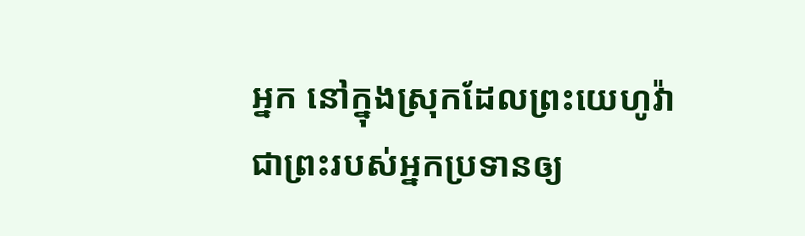អ្នក នៅក្នុងស្រុកដែលព្រះយេហូវ៉ាជាព្រះរបស់អ្នកប្រទានឲ្យ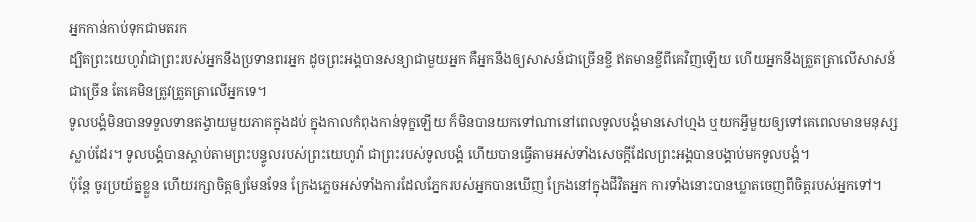អ្នកកាន់កាប់ទុកជាមតរក
ដ្បិតព្រះយេហូវ៉ាជាព្រះរបស់អ្នកនឹងប្រទានពរអ្នក ដូចព្រះអង្គបានសន្យាជាមួយអ្នក គឺអ្នកនឹងឲ្យសាសន៍ជាច្រើនខ្ចី ឥតមានខ្ចីពីគេវិញឡើយ ហើយអ្នកនឹងត្រួតត្រាលើសាសន៍ជាច្រើន តែគេមិនត្រូវត្រួតត្រាលើអ្នកទេ។
ទូលបង្គំមិនបានទទួលទានតង្វាយមួយភាគក្នុងដប់ ក្នុងកាលកំពុងកាន់ទុក្ខឡើយ ក៏មិនបានយកទៅណានៅពេលទូលបង្គំមានសៅហ្មង ឬយកអ្វីមួយឲ្យទៅគេពេលមានមនុស្សស្លាប់ដែរ។ ទូលបង្គំបានស្តាប់តាមព្រះបន្ទូលរបស់ព្រះយេហូវ៉ា ជាព្រះរបស់ទូលបង្គំ ហើយបានធ្វើតាមអស់ទាំងសេចក្ដីដែលព្រះអង្គបានបង្គាប់មកទូលបង្គំ។
ប៉ុន្តែ ចូរប្រយ័ត្នខ្លួន ហើយរក្សាចិត្តឲ្យមែនទែន ក្រែងភ្លេចអស់ទាំងការដែលភ្នែករបស់អ្នកបានឃើញ ក្រែងនៅក្នុងជីវិតអ្នក ការទាំងនោះបានឃ្លាតចេញពីចិត្តរបស់អ្នកទៅ។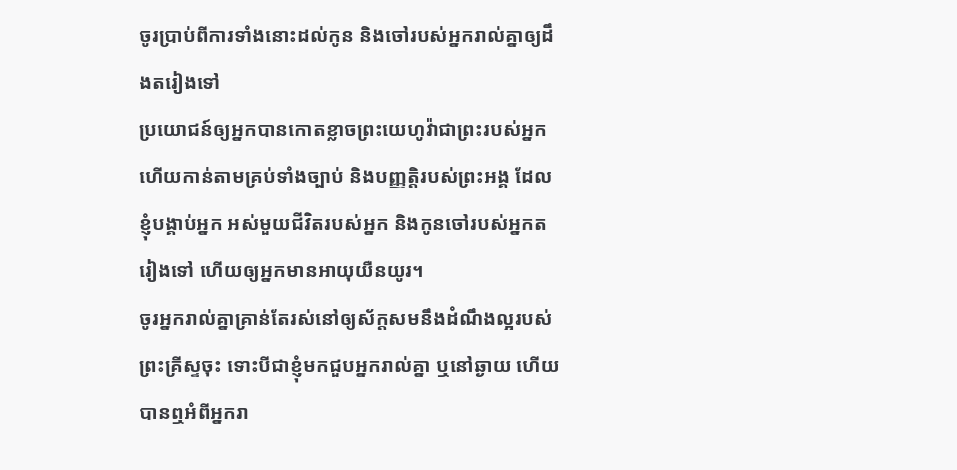ចូរប្រាប់ពីការទាំងនោះដល់កូន និងចៅរបស់អ្នករាល់គ្នាឲ្យដឹងតរៀងទៅ
ប្រយោជន៍ឲ្យអ្នកបានកោតខ្លាចព្រះយេហូវ៉ាជាព្រះរបស់អ្នក ហើយកាន់តាមគ្រប់ទាំងច្បាប់ និងបញ្ញត្តិរបស់ព្រះអង្គ ដែលខ្ញុំបង្គាប់អ្នក អស់មួយជីវិតរបស់អ្នក និងកូនចៅរបស់អ្នកតរៀងទៅ ហើយឲ្យអ្នកមានអាយុយឺនយូរ។
ចូរអ្នករាល់គ្នាគ្រាន់តែរស់នៅឲ្យស័ក្តសមនឹងដំណឹងល្អរបស់ព្រះគ្រីស្ទចុះ ទោះបីជាខ្ញុំមកជួបអ្នករាល់គ្នា ឬនៅឆ្ងាយ ហើយបានឮអំពីអ្នករា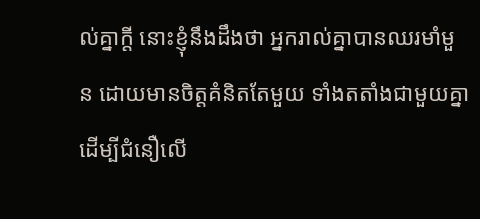ល់គ្នាក្តី នោះខ្ញុំនឹងដឹងថា អ្នករាល់គ្នាបានឈរមាំមួន ដោយមានចិត្តគំនិតតែមួយ ទាំងតតាំងជាមួយគ្នាដើម្បីជំនឿលើ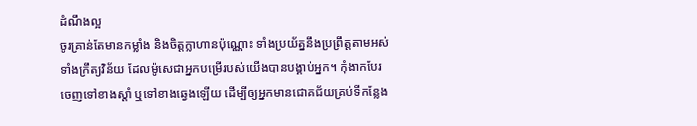ដំណឹងល្អ
ចូរគ្រាន់តែមានកម្លាំង និងចិត្តក្លាហានប៉ុណ្ណោះ ទាំងប្រយ័ត្ននឹងប្រព្រឹត្តតាមអស់ទាំងក្រឹត្យវិន័យ ដែលម៉ូសេជាអ្នកបម្រើរបស់យើងបានបង្គាប់អ្នក។ កុំងាកបែរចេញទៅខាងស្តាំ ឬទៅខាងឆ្វេងឡើយ ដើម្បីឲ្យអ្នកមានជោគជ័យគ្រប់ទីកន្លែង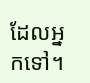ដែលអ្នកទៅ។